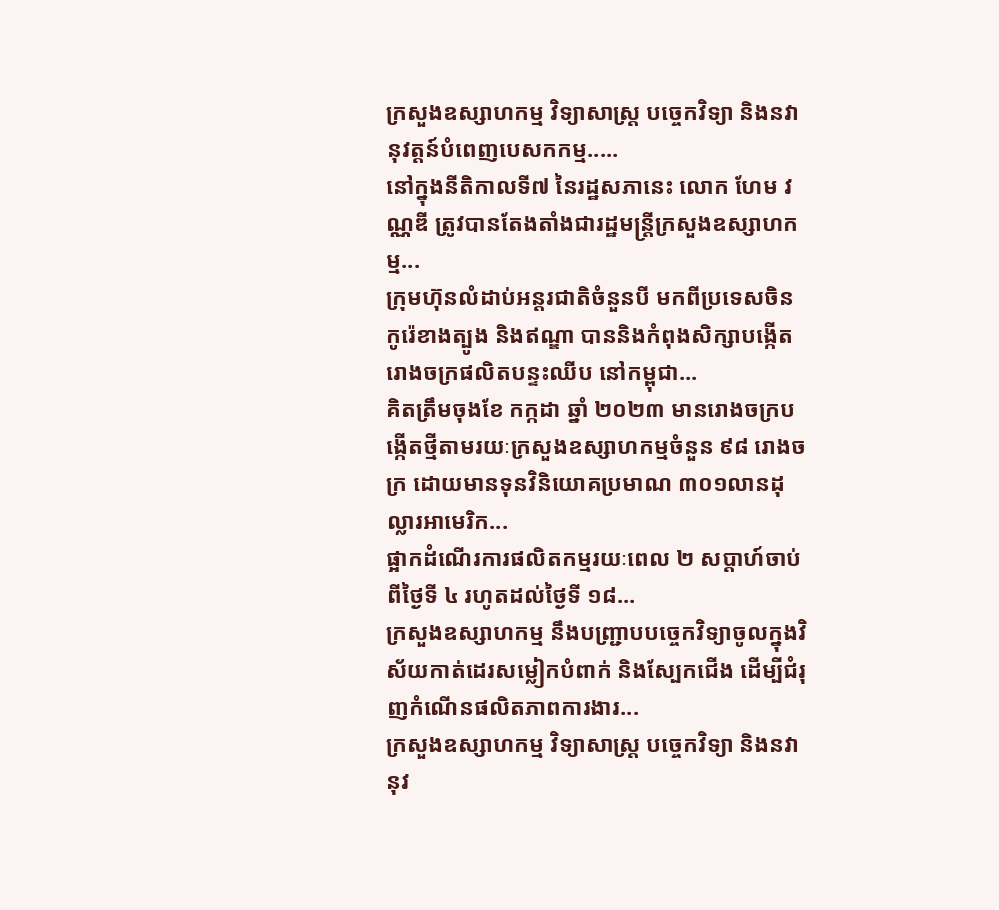ក្រសួងឧស្សាហកម្ម វិទ្យាសាស្ត្រ បច្ចេកវិទ្យា និងនវានុវត្តន៍បំពេញបេសកកម្ម.....
នៅក្នុងនីតិកាលទី៧ នៃរដ្ឋសភានេះ លោក ហែម វណ្ណឌី ត្រូវបានតែងតាំងជារដ្ឋមន្ត្រីក្រសួងឧស្សាហកម្ម...
ក្រុមហ៊ុនលំដាប់អន្តរជាតិចំនួនបី មកពីប្រទេសចិន កូរ៉េខាងត្បូង និងឥណ្ឌា បាននិងកំពុងសិក្សាបង្កើតរោងចក្រផលិតបន្ទះឈីប នៅកម្ពុជា...
គិតត្រឹមចុងខែ កក្កដា ឆ្នាំ ២០២៣ មានរោងចក្របង្កើតថ្មីតាមរយៈក្រសួងឧស្សាហកម្មចំនួន ៩៨ រោងចក្រ ដោយមានទុនវិនិយោគប្រមាណ ៣០១លានដុល្លារអាមេរិក...
ផ្អាកដំណើរការផលិតកម្មរយៈពេល ២ សប្ដាហ៍ចាប់ពីថ្ងៃទី ៤ រហូតដល់ថ្ងៃទី ១៨...
ក្រសួងឧស្សាហកម្ម នឹងបញ្រ្ជាបបច្ចេកវិទ្យាចូលក្នុងវិស័យកាត់ដេរសម្លៀកបំពាក់ និងស្បែកជើង ដើម្បីជំរុញកំណើនផលិតភាពការងារ...
ក្រសួងឧស្សាហកម្ម វិទ្យាសាស្ត្រ បច្ចេកវិទ្យា និងនវានុវ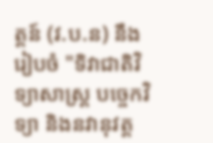ត្តន៍ (វ.ប.ន) នឹងរៀបចំ "ទិវាជាតិវិទ្យាសាស្ត្រ បច្ចេកវិទ្យា និងនវានុវត្ត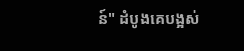ន៍" ដំបូងគេបង្អស់